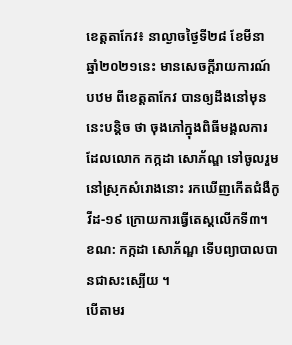ខេត្តតាកែវ៖ នាល្ងាចថ្ងៃទី២៨ ខែមីនា ឆ្នាំ២០២១នេះ មានសេចក្ដីរាយការណ៍បឋម ពីខេត្តតាកែវ បានឲ្យដឹងនៅមុននេះបន្ដិច ថា ចុងភៅក្នុងពិធីមង្គលការ ដែលលោក កក្កដា សោភ័ណ្ឌ ទៅចូលរួមនៅស្រុកសំរោងនោះ រកឃើញកើតជំងឺកូវីដ-១៩ ក្រោយការធ្វើតេស្ដលើកទី៣។ ខណ: កក្កដា សោភ័ណ្ឌ ទើបព្យាបាលបានជាសះស្បើយ ។
បើតាមរ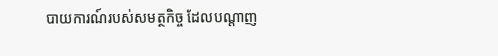បាយការណ៍របស់សមត្ថកិច្ច ដែលបណ្ដាញ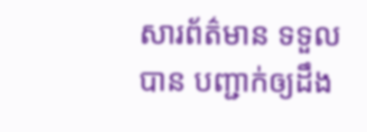សារព័ត៌មាន ទទួលបាន បញ្ជាក់ឲ្យដឹង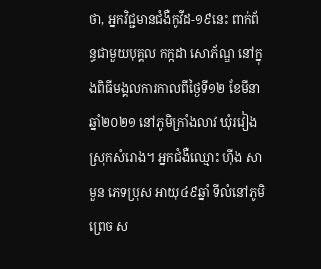ថា, អ្នកវិជ្ជមានជំងឺកូវីដ-១៩នេះ ពាក់ព័ន្ធជាមួយបុគ្គល កក្កដា សោភ័ណ្ឌ នៅក្នុងពិធីមង្គលការកាលពីថ្ងៃទី១២ ខែមីនា ឆ្នាំ២០២១ នៅភូមិក្រាំងលាវ ឃុំរវៀង ស្រុកសំរោង។ អ្នកជំងឺឈ្មោះ ហ៊ីង សាមួន ភេទប្រុស អាយុ៤៩ឆ្នាំ ទីលំនៅភូមិព្រេច ស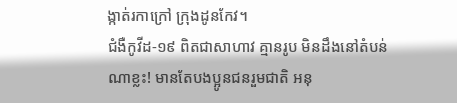ង្កាត់រកាក្រៅ ក្រុងដូនកែវ។
ជំងឺកូវីដ-១៩ ពិតជាសាហាវ គ្មានរូប មិនដឹងនៅតំបន់ណាខ្លះ! មានតែបងប្អូនជនរួមជាតិ អនុ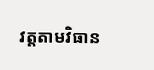វត្តតាមវិធាន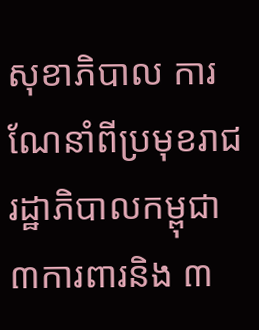សុខាភិបាល ការណែនាំពីប្រមុខរាជរដ្ឋាភិបាលកម្ពុជា ៣ការពារនិង ៣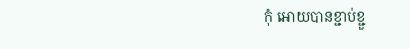កុំ អោយបានខ្ជាប់ខ្ជួ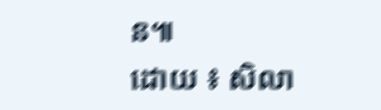ន៕
ដោយ ៖ សិលា